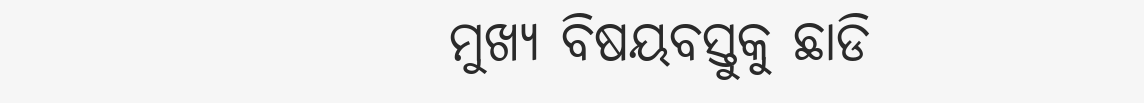ମୁଖ୍ୟ ବିଷୟବସ୍ତୁକୁ ଛାଡି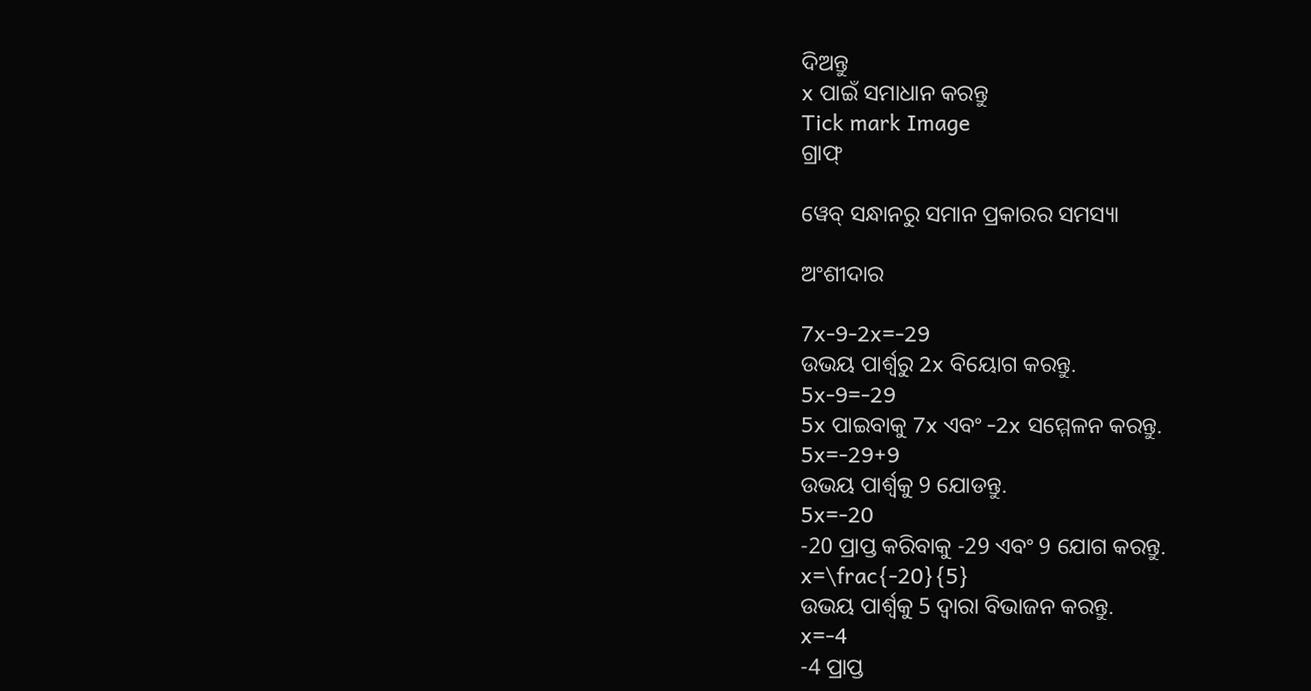ଦିଅନ୍ତୁ
x ପାଇଁ ସମାଧାନ କରନ୍ତୁ
Tick mark Image
ଗ୍ରାଫ୍

ୱେବ୍ ସନ୍ଧାନରୁ ସମାନ ପ୍ରକାରର ସମସ୍ୟା

ଅଂଶୀଦାର

7x-9-2x=-29
ଉଭୟ ପାର୍ଶ୍ୱରୁ 2x ବିୟୋଗ କରନ୍ତୁ.
5x-9=-29
5x ପାଇବାକୁ 7x ଏବଂ -2x ସମ୍ମେଳନ କରନ୍ତୁ.
5x=-29+9
ଉଭୟ ପାର୍ଶ୍ଵକୁ 9 ଯୋଡନ୍ତୁ.
5x=-20
-20 ପ୍ରାପ୍ତ କରିବାକୁ -29 ଏବଂ 9 ଯୋଗ କରନ୍ତୁ.
x=\frac{-20}{5}
ଉଭୟ ପାର୍ଶ୍ୱକୁ 5 ଦ୍ୱାରା ବିଭାଜନ କରନ୍ତୁ.
x=-4
-4 ପ୍ରାପ୍ତ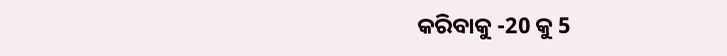କରିବାକୁ -20 କୁ 5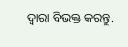ଦ୍ୱାରା ବିଭକ୍ତ କରନ୍ତୁ.